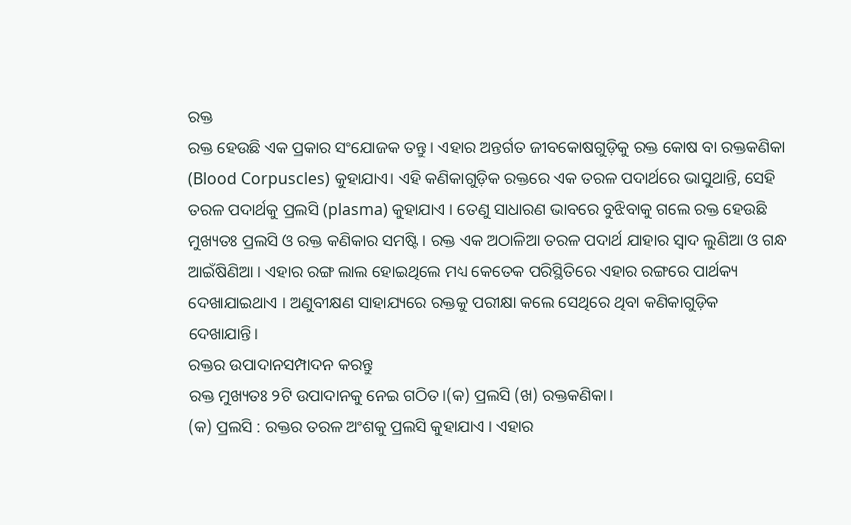ରକ୍ତ
ରକ୍ତ ହେଉଛି ଏକ ପ୍ରକାର ସଂଯୋଜକ ତନ୍ତୁ । ଏହାର ଅନ୍ତର୍ଗତ ଜୀବକୋଷଗୁଡ଼ିକୁ ରକ୍ତ କୋଷ ବା ରକ୍ତକଣିକା (Blood Corpuscles) କୁହାଯାଏ। ଏହି କଣିକାଗୁଡ଼ିକ ରକ୍ତରେ ଏକ ତରଳ ପଦାର୍ଥରେ ଭାସୁଥାନ୍ତି, ସେହି ତରଳ ପଦାର୍ଥକୁ ପ୍ରଲସି (plasma) କୁହାଯାଏ । ତେଣୁ ସାଧାରଣ ଭାବରେ ବୁଝିବାକୁ ଗଲେ ରକ୍ତ ହେଉଛି ମୁଖ୍ୟତଃ ପ୍ରଲସି ଓ ରକ୍ତ କଣିକାର ସମଷ୍ଟି । ରକ୍ତ ଏକ ଅଠାଳିଆ ତରଳ ପଦାର୍ଥ ଯାହାର ସ୍ୱାଦ ଲୁଣିଆ ଓ ଗନ୍ଧ ଆଇଁଷିଣିଆ । ଏହାର ରଙ୍ଗ ଲାଲ ହୋଇଥିଲେ ମଧ୍ୟ କେତେକ ପରିସ୍ଥିତିରେ ଏହାର ରଙ୍ଗରେ ପାର୍ଥକ୍ୟ ଦେଖାଯାଇଥାଏ । ଅଣୁବୀକ୍ଷଣ ସାହାଯ୍ୟରେ ରକ୍ତକୁ ପରୀକ୍ଷା କଲେ ସେଥିରେ ଥିବା କଣିକାଗୁଡ଼ିକ ଦେଖାଯାନ୍ତି।
ରକ୍ତର ଉପାଦାନସମ୍ପାଦନ କରନ୍ତୁ
ରକ୍ତ ମୁଖ୍ୟତଃ ୨ଟି ଉପାଦାନକୁ ନେଇ ଗଠିତ।(କ) ପ୍ରଲସି (ଖ) ରକ୍ତକଣିକା।
(କ) ପ୍ରଲସି : ରକ୍ତର ତରଳ ଅଂଶକୁ ପ୍ରଲସି କୁହାଯାଏ । ଏହାର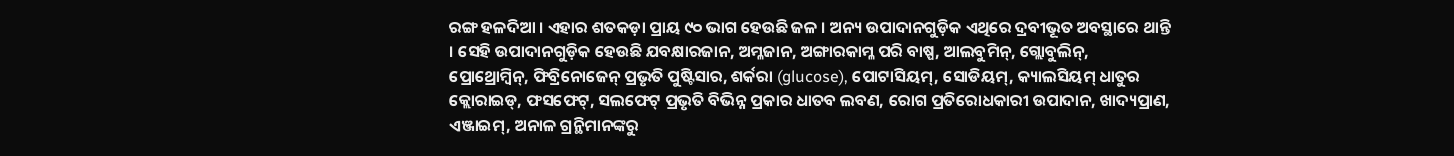ରଙ୍ଗ ହଳଦିଆ । ଏହାର ଶତକଡ଼ା ପ୍ରାୟ ୯୦ ଭାଗ ହେଉଛି ଜଳ । ଅନ୍ୟ ଉପାଦାନଗୁଡ଼ିକ ଏଥିରେ ଦ୍ରବୀଭୂତ ଅବସ୍ଥାରେ ଥାନ୍ତି । ସେହି ଉପାଦାନଗୁଡ଼ିକ ହେଉଛି ଯବକ୍ଷାରଜାନ, ଅମ୍ଳଜାନ, ଅଙ୍ଗାରକାମ୍ଳ ପରି ବାଷ୍ପ, ଆଲବୁମିନ୍, ଗ୍ଲୋବୁଲିନ୍, ପ୍ରୋଥ୍ରୋମ୍ବିନ୍, ଫିବ୍ରିନୋଜେନ୍ ପ୍ରଭୃତି ପୁଷ୍ଟିସାର, ଶର୍କରା (glucose), ପୋଟାସିୟମ୍, ସୋଡିୟମ୍, କ୍ୟାଲସିୟମ୍ ଧାତୁର କ୍ଲୋରାଇଡ୍, ଫସଫେଟ୍, ସଲଫେଟ୍ ପ୍ରଭୃତି ବିଭିନ୍ନ ପ୍ରକାର ଧାତବ ଲବଣ, ରୋଗ ପ୍ରତିରୋଧକାରୀ ଉପାଦାନ, ଖାଦ୍ୟପ୍ରାଣ, ଏଞ୍ଜାଇମ୍, ଅନାଳ ଗ୍ରନ୍ଥିମାନଙ୍କରୁ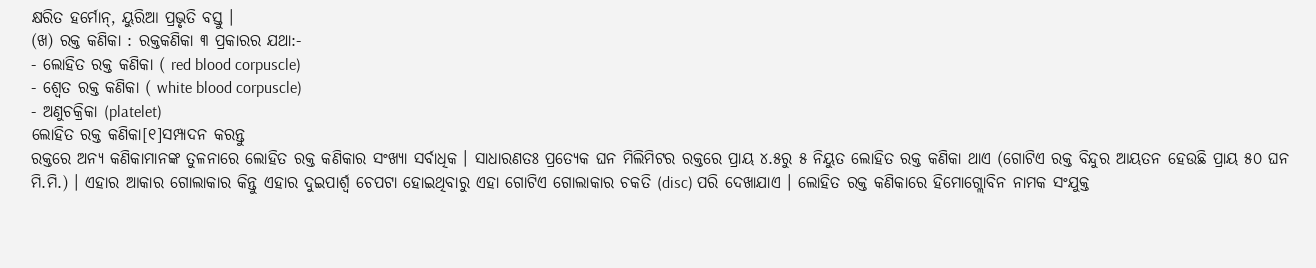କ୍ଷରିତ ହର୍ମୋନ୍, ୟୁରିଆ ପ୍ରଭୃତି ବସ୍ତୁ ।
(ଖ) ରକ୍ତ କଣିକା : ରକ୍ତକଣିକା ୩ ପ୍ରକାରର ଯଥା:-
- ଲୋହିତ ରକ୍ତ କଣିକା ( red blood corpuscle)
- ଶ୍ୱେତ ରକ୍ତ କଣିକା ( white blood corpuscle)
- ଅଣୁଚକ୍ରିକା (platelet)
ଲୋହିତ ରକ୍ତ କଣିକା[୧]ସମ୍ପାଦନ କରନ୍ତୁ
ରକ୍ତରେ ଅନ୍ୟ କଣିକାମାନଙ୍କ ତୁଳନାରେ ଲୋହିତ ରକ୍ତ କଣିକାର ସଂଖ୍ୟା ସର୍ବାଧିକ । ସାଧାରଣତଃ ପ୍ରତ୍ୟେକ ଘନ ମିଲିମିଟର ରକ୍ତରେ ପ୍ରାୟ ୪.୫ରୁ ୫ ନିୟୁତ ଲୋହିତ ରକ୍ତ କଣିକା ଥାଏ (ଗୋଟିଏ ରକ୍ତ ବିନ୍ଦୁର ଆୟତନ ହେଉଛି ପ୍ରାୟ ୫୦ ଘନ ମି.ମି.) । ଏହାର ଆକାର ଗୋଲାକାର କିନ୍ତୁ ଏହାର ଦୁଇପାର୍ଶ୍ୱ ଚେପଟା ହୋଇଥିବାରୁ ଏହା ଗୋଟିଏ ଗୋଲାକାର ଚକତି (disc) ପରି ଦେଖାଯାଏ । ଲୋହିତ ରକ୍ତ କଣିକାରେ ହିମୋଗ୍ଲୋବିନ ନାମକ ସଂଯୁକ୍ତ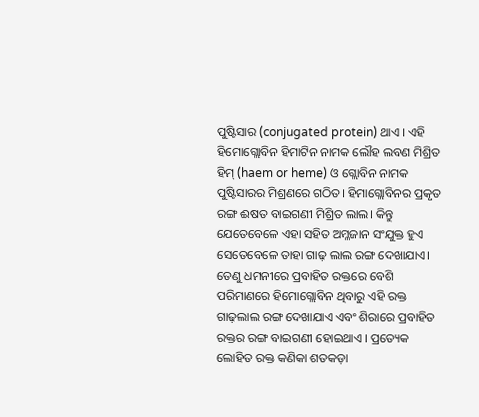ପୁଷ୍ଟିସାର (conjugated protein) ଥାଏ । ଏହି ହିମୋଗ୍ଲୋବିନ ହିମାଟିନ ନାମକ ଲୌହ ଲବଣ ମିଶ୍ରିତ ହିମ୍ (haem or heme) ଓ ଗ୍ଲୋବିନ ନାମକ ପୁଷ୍ଟିସାରର ମିଶ୍ରଣରେ ଗଠିତ। ହିମାଗ୍ଲୋବିନର ପ୍ରକୃତ ରଙ୍ଗ ଈଷତ ବାଇଗଣୀ ମିଶ୍ରିତ ଲାଲ। କିନ୍ତୁ ଯେତେବେଳେ ଏହା ସହିତ ଅମ୍ଳଜାନ ସଂଯୁକ୍ତ ହୁଏ ସେତେବେଳେ ତାହା ଗାଢ଼ ଲାଲ ରଙ୍ଗ ଦେଖାଯାଏ। ତେଣୁ ଧମନୀରେ ପ୍ରବାହିତ ରକ୍ତରେ ବେଶି ପରିମାଣରେ ହିମୋଗ୍ଲୋବିନ ଥିବାରୁ ଏହି ରକ୍ତ ଗାଢ଼ଲାଲ ରଙ୍ଗ ଦେଖାଯାଏ ଏବଂ ଶିରାରେ ପ୍ରବାହିତ ରକ୍ତର ରଙ୍ଗ ବାଇଗଣୀ ହୋଇଥାଏ । ପ୍ରତ୍ୟେକ ଲୋହିତ ରକ୍ତ କଣିକା ଶତକଡ଼ା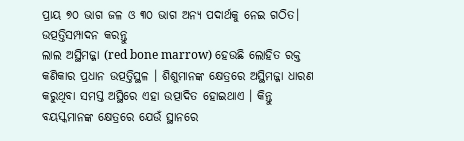ପ୍ରାୟ ୭୦ ଭାଗ ଜଳ ଓ ୩୦ ଭାଗ ଅନ୍ୟ ପଦାର୍ଥକୁ ନେଇ ଗଠିତ।
ଉତ୍ପତ୍ତିସମ୍ପାଦନ କରନ୍ତୁ
ଲାଲ ଅସ୍ଥିମଜ୍ଜା (red bone marrow) ହେଉଛି ଲୋହିତ ରକ୍ତ କଣିକାର ପ୍ରଧାନ ଉତ୍ପତ୍ତିସ୍ଥଳ । ଶିଶୁମାନଙ୍କ କ୍ଷେତ୍ରରେ ଅସ୍ଥିମଜ୍ଜା ଧାରଣ କରୁଥିବା ସମସ୍ତ ଅସ୍ଥିରେ ଏହା ଉତ୍ପାଦିତ ହୋଇଥାଏ । କିନ୍ତୁ ବୟସ୍କମାନଙ୍କ କ୍ଷେତ୍ରରେ ଯେଉଁ ସ୍ଥାନରେ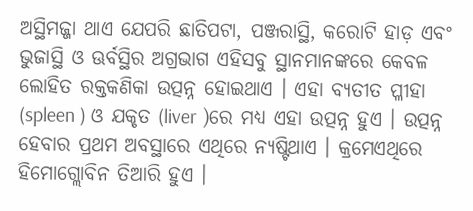ଅସ୍ଥିମଜ୍ଜା ଥାଏ ଯେପରି ଛାତିପଟା, ପଞ୍ଜରାସ୍ଥି, କରୋଟି ହାଡ଼ ଏବଂ ଭୁଜାସ୍ଥି ଓ ଊର୍ବସ୍ଥିର ଅଗ୍ରଭାଗ ଏହିସବୁ ସ୍ଥାନମାନଙ୍କରେ କେବଳ ଲୋହିତ ରକ୍ତକଣିକା ଉତ୍ପନ୍ନ ହୋଇଥାଏ । ଏହା ବ୍ୟତୀତ ପ୍ଳୀହା (spleen ) ଓ ଯକୃତ (liver )ରେ ମଧ୍ୟ ଏହା ଉତ୍ପନ୍ନ ହୁଏ । ଉତ୍ପନ୍ନ ହେବାର ପ୍ରଥମ ଅବସ୍ଥାରେ ଏଥିରେ ନ୍ୟଷ୍ଟିଥାଏ । କ୍ରମେଏଥିରେ ହିମୋଗ୍ଲୋବିନ ତିଆରି ହୁଏ ।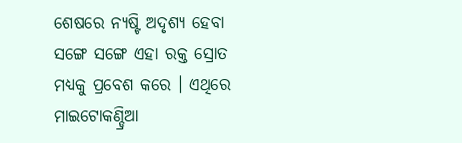ଶେଷରେ ନ୍ୟଷ୍ଟି ଅଦୃଶ୍ୟ ହେବା ସଙ୍ଗେ ସଙ୍ଗେ ଏହା ରକ୍ତ ସ୍ରୋତ ମଧ୍ୟକୁ ପ୍ରବେଶ କରେ । ଏଥିରେ ମାଇଟୋକଣ୍ଡ୍ରିଆ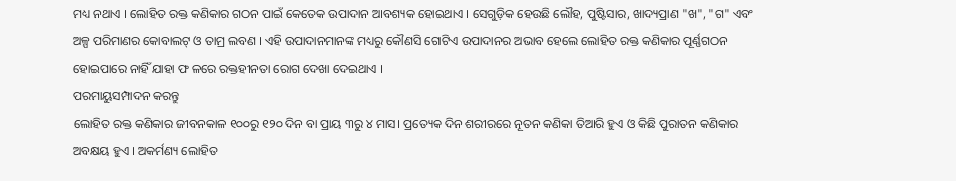ମଧ୍ୟ ନଥାଏ । ଲୋହିତ ରକ୍ତ କଣିକାର ଗଠନ ପାଇଁ କେତେକ ଉପାଦାନ ଆବଶ୍ୟକ ହୋଇଥାଏ । ସେଗୁଡ଼ିକ ହେଉଛି ଲୌହ, ପୁଷ୍ଟିସାର, ଖାଦ୍ୟପ୍ରାଣ "ଖ", "ଗ" ଏବଂ ଅଳ୍ପ ପରିମାଣର କୋବାଲଟ୍ ଓ ତାମ୍ର ଲବଣ । ଏହି ଉପାଦାନମାନଙ୍କ ମଧ୍ୟରୁ କୌଣସି ଗୋଟିଏ ଉପାଦାନର ଅଭାବ ହେଲେ ଲୋହିତ ରକ୍ତ କଣିକାର ପୂର୍ଣ୍ଣଗଠନ ହୋଇପାରେ ନାହିଁ ଯାହା ଫ ଳରେ ରକ୍ତହୀନତା ରୋଗ ଦେଖା ଦେଇଥାଏ ।
ପରମାୟୁସମ୍ପାଦନ କରନ୍ତୁ
ଲୋହିତ ରକ୍ତ କଣିକାର ଜୀବନକାଳ ୧୦୦ରୁ ୧୨୦ ଦିନ ବା ପ୍ରାୟ ୩ରୁ ୪ ମାସ। ପ୍ରତ୍ୟେକ ଦିନ ଶରୀରରେ ନୂତନ କଣିକା ତିଆରି ହୁଏ ଓ କିଛି ପୁରାତନ କଣିକାର ଅବକ୍ଷୟ ହୁଏ । ଅକର୍ମଣ୍ୟ ଲୋହିତ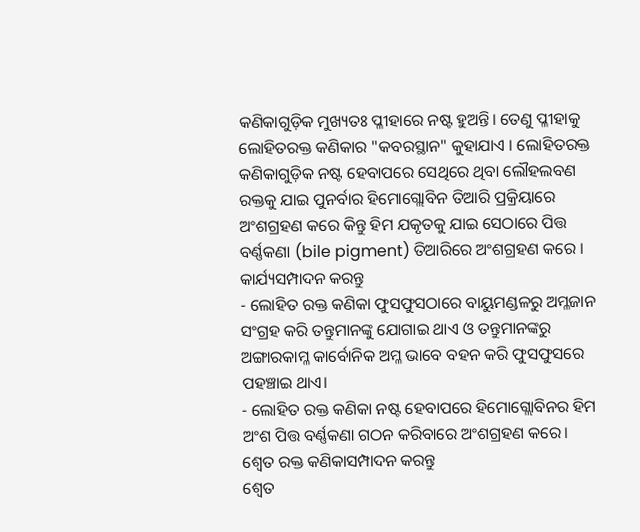କଣିକାଗୁଡ଼ିକ ମୁଖ୍ୟତଃ ପ୍ଳୀହାରେ ନଷ୍ଟ ହୁଅନ୍ତି। ତେଣୁ ପ୍ଳୀହାକୁ ଲୋହିତରକ୍ତ କଣିକାର "କବରସ୍ଥାନ" କୁହାଯାଏ । ଲୋହିତରକ୍ତ କଣିକାଗୁଡ଼ିକ ନଷ୍ଟ ହେବାପରେ ସେଥିରେ ଥିବା ଲୌହଲବଣ ରକ୍ତକୁ ଯାଇ ପୁନର୍ବାର ହିମୋଗ୍ଲୋବିନ ତିଆରି ପ୍ରକ୍ରିୟାରେ ଅଂଶଗ୍ରହଣ କରେ କିନ୍ତୁ ହିମ ଯକୃତକୁ ଯାଇ ସେଠାରେ ପିତ୍ତ ବର୍ଣ୍ଣକଣା (bile pigment) ତିଆରିରେ ଅଂଶଗ୍ରହଣ କରେ ।
କାର୍ଯ୍ୟସମ୍ପାଦନ କରନ୍ତୁ
- ଲୋହିତ ରକ୍ତ କଣିକା ଫୁସଫୁସଠାରେ ବାୟୁମଣ୍ଡଳରୁ ଅମ୍ଳଜାନ ସଂଗ୍ରହ କରି ତନ୍ତୁମାନଙ୍କୁ ଯୋଗାଇ ଥାଏ ଓ ତନ୍ତୁମାନଙ୍କରୁ ଅଙ୍ଗାରକାମ୍ଳ କାର୍ବୋନିକ ଅମ୍ଳ ଭାବେ ବହନ କରି ଫୁସଫୁସରେ ପହଞ୍ଚାଇ ଥାଏ।
- ଲୋହିତ ରକ୍ତ କଣିକା ନଷ୍ଟ ହେବାପରେ ହିମୋଗ୍ଲୋବିନର ହିମ ଅଂଶ ପିତ୍ତ ବର୍ଣ୍ଣକଣା ଗଠନ କରିବାରେ ଅଂଶଗ୍ରହଣ କରେ।
ଶ୍ୱେତ ରକ୍ତ କଣିକାସମ୍ପାଦନ କରନ୍ତୁ
ଶ୍ୱେତ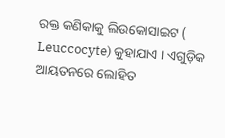ରକ୍ତ କଣିକାକୁ ଲିଉକୋସାଇଟ ( Leuccocyte) କୁହାଯାଏ । ଏଗୁଡ଼ିକ ଆୟତନରେ ଲୋହିତ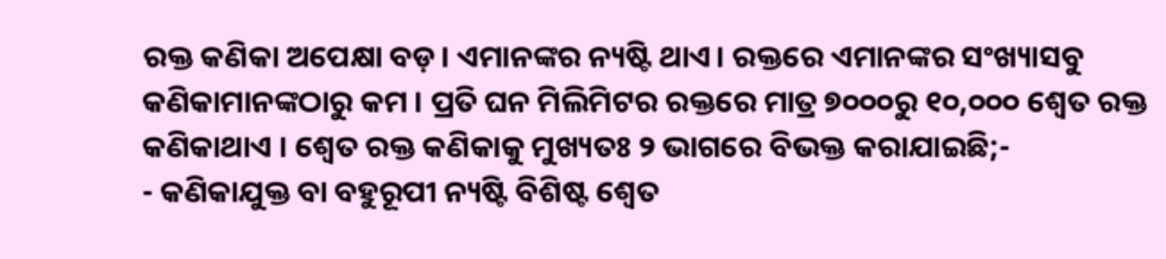ରକ୍ତ କଣିକା ଅପେକ୍ଷା ବଡ଼। ଏମାନଙ୍କର ନ୍ୟଷ୍ଟି ଥାଏ। ରକ୍ତରେ ଏମାନଙ୍କର ସଂଖ୍ୟାସବୁ କଣିକାମାନଙ୍କଠାରୁ କମ । ପ୍ରତି ଘନ ମିଲିମିଟର ରକ୍ତରେ ମାତ୍ର ୭୦୦୦ରୁ ୧୦,୦୦୦ ଶ୍ୱେତ ରକ୍ତ କଣିକାଥାଏ । ଶ୍ୱେତ ରକ୍ତ କଣିକାକୁ ମୁଖ୍ୟତଃ ୨ ଭାଗରେ ବିଭକ୍ତ କରାଯାଇଛି;-
- କଣିକାଯୁକ୍ତ ବା ବହୁରୂପୀ ନ୍ୟଷ୍ଟି ବିଶିଷ୍ଟ ଶ୍ୱେତ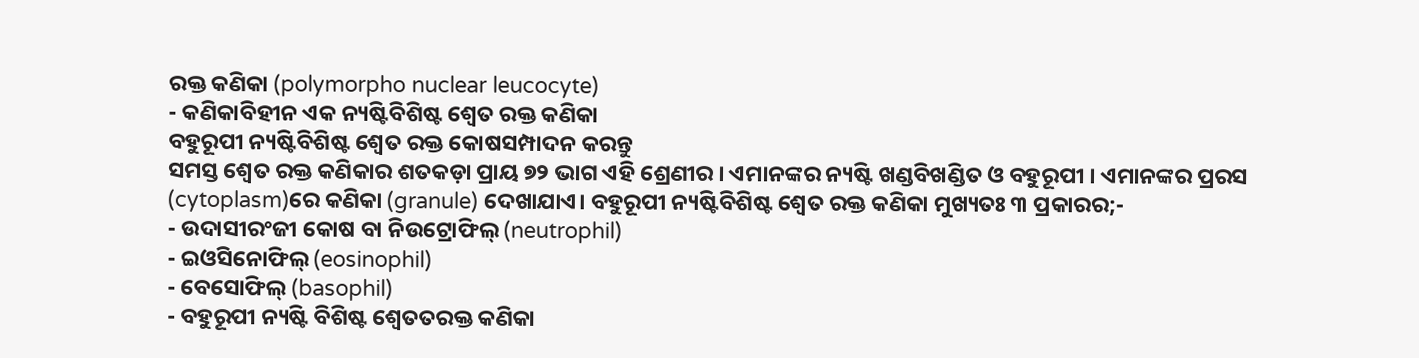ରକ୍ତ କଣିକା (polymorpho nuclear leucocyte)
- କଣିକାବିହୀନ ଏକ ନ୍ୟଷ୍ଟିବିଶିଷ୍ଟ ଶ୍ୱେତ ରକ୍ତ କଣିକା
ବହୁରୂପୀ ନ୍ୟଷ୍ଟିବିଶିଷ୍ଟ ଶ୍ୱେତ ରକ୍ତ କୋଷସମ୍ପାଦନ କରନ୍ତୁ
ସମସ୍ତ ଶ୍ୱେତ ରକ୍ତ କଣିକାର ଶତକଡ଼ା ପ୍ରାୟ ୭୨ ଭାଗ ଏହି ଶ୍ରେଣୀର । ଏମାନଙ୍କର ନ୍ୟଷ୍ଟି ଖଣ୍ଡବିଖଣ୍ଡିତ ଓ ବହୁରୂପୀ । ଏମାନଙ୍କର ପ୍ରରସ (cytoplasm)ରେ କଣିକା (granule) ଦେଖାଯାଏ। ବହୁରୂପୀ ନ୍ୟଷ୍ଟିବିଶିଷ୍ଟ ଶ୍ୱେତ ରକ୍ତ କଣିକା ମୁଖ୍ୟତଃ ୩ ପ୍ରକାରର;-
- ଉଦାସୀରଂଜୀ କୋଷ ବା ନିଉଟ୍ରୋଫିଲ୍ (neutrophil)
- ଇଓସିନୋଫିଲ୍ (eosinophil)
- ବେସୋଫିଲ୍ (basophil)
- ବହୁରୂପୀ ନ୍ୟଷ୍ଟି ବିଶିଷ୍ଟ ଶ୍ୱେତତରକ୍ତ କଣିକା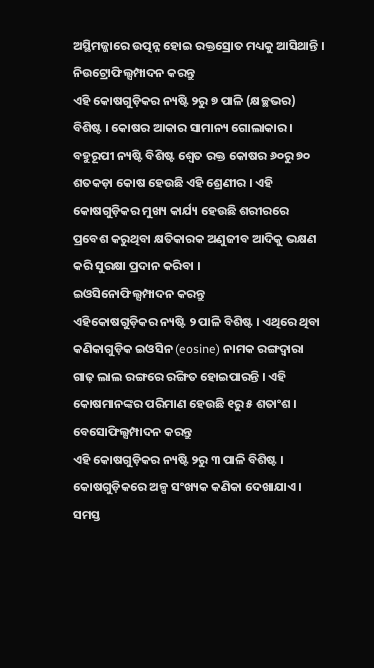ଅସ୍ଥିମଜ୍ଜାରେ ଉତ୍ପନ୍ନ ହୋଇ ରକ୍ତସ୍ରୋତ ମଧ୍ୟକୁ ଆସିଥାନ୍ତି ।
ନିଉଟ୍ରୋଫିଲ୍ସମ୍ପାଦନ କରନ୍ତୁ
ଏହି କୋଷଗୁଡ଼ିକର ନ୍ୟଷ୍ଟି ୨ରୁ ୭ ପାଳି (କ୍ଷଚ୍ଛଭର) ବିଶିଷ୍ଟ । କୋଷର ଆକାର ସାମାନ୍ୟ ଗୋଲାକାର । ବହୁରୂପୀ ନ୍ୟଷ୍ଟି ବିଶିଷ୍ଟ ଶ୍ୱେତ ରକ୍ତ କୋଷର ୬୦ରୁ ୭୦ ଶତକଡ଼ା କୋଷ ହେଉଛି ଏହି ଶ୍ରେଣୀର । ଏହି କୋଷଗୁଡ଼ିକର ମୁଖ୍ୟ କାର୍ଯ୍ୟ ହେଉଛି ଶରୀରରେ ପ୍ରବେଶ କରୁଥିବା କ୍ଷତିକାରକ ଅଣୁଜୀବ ଆଦିକୁ ଭକ୍ଷଣ କରି ସୁରକ୍ଷା ପ୍ରଦାନ କରିବା ।
ଇଓସିନୋଫିଲ୍ସମ୍ପାଦନ କରନ୍ତୁ
ଏହିକୋଷଗୁଡ଼ିକର ନ୍ୟଷ୍ଟି ୨ ପାଳି ବିଶିଷ୍ଟ । ଏଥିରେ ଥିବା କଣିକାଗୁଡ଼ିକ ଇଓସିନ (eosine) ନାମକ ରଙ୍ଗଦ୍ୱାରା ଗାଢ଼ ଲାଲ ରଙ୍ଗରେ ରଙ୍ଗିତ ହୋଇପାରନ୍ତି । ଏହି କୋଷମାନଙ୍କର ପରିମାଣ ହେଉଛି ୧ରୁ ୫ ଶତାଂଶ ।
ବେସୋଫିଲ୍ସମ୍ପାଦନ କରନ୍ତୁ
ଏହି କୋଷଗୁଡ଼ିକର ନ୍ୟଷ୍ଟି ୨ରୁ ୩ ପାଳି ବିଶିଷ୍ଟ । କୋଷଗୁଡ଼ିକରେ ଅଳ୍ପ ସଂଖ୍ୟକ କଣିକା ଦେଖାଯାଏ। ସମସ୍ତ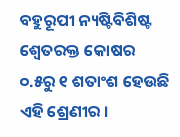ବହୁରୂପୀ ନ୍ୟଷ୍ଟିବିଶିଷ୍ଟ ଶ୍ୱେତରକ୍ତ କୋଷର ୦.୫ରୁ ୧ ଶତାଂଶ ହେଉଛି ଏହି ଶ୍ରେଣୀର ।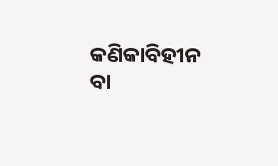କଣିକାବିହୀନ ବା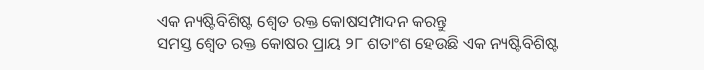ଏକ ନ୍ୟଷ୍ଟିବିଶିଷ୍ଟ ଶ୍ୱେତ ରକ୍ତ କୋଷସମ୍ପାଦନ କରନ୍ତୁ
ସମସ୍ତ ଶ୍ୱେତ ରକ୍ତ କୋଷର ପ୍ରାୟ ୨୮ ଶତାଂଶ ହେଉଛି ଏକ ନ୍ୟଷ୍ଟିବିଶିଷ୍ଟ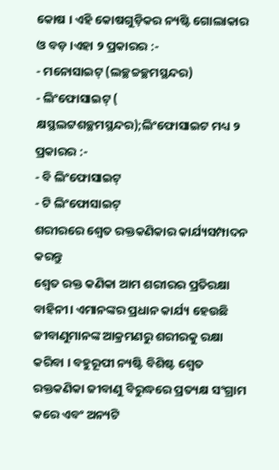କୋଷ । ଏହି କୋଷଗୁଡ଼ିକର ନ୍ୟଷ୍ଟି ଗୋଲାକାର ଓ ବଡ଼ ।ଏହା ୨ ପ୍ରକାରର :-
- ମନୋସାଇଟ୍ (ଲଚ୍ଛଚ୍ଚଚ୍ଛମସ୍ଥନ୍ଦର)
- ଲିଂଫୋସାଇଟ୍ ( କ୍ଷସ୍ଥଲଟ୍ଟଶଚ୍ଛମସ୍ଥନ୍ଦର);ଲିଂଫୋସାଇଟ ମଧ୍ୟ ୨ ପ୍ରକାରର :-
- ବି ଲିଂଫୋସାଇଟ୍
- ଟି ଲିଂଫୋସାଇଟ୍
ଶରୀରରେ ଶ୍ୱେତ ରକ୍ତକଣିକାର କାର୍ଯ୍ୟସମ୍ପାଦନ କରନ୍ତୁ
ଶ୍ୱେତ ରକ୍ତ କଣିକା ଆମ ଶରୀରର ପ୍ରତିରକ୍ଷା ବାହିନୀ। ଏମାନଙ୍କର ପ୍ରଧାନ କାର୍ଯ୍ୟ ହେଉଛି ଜୀବାଣୁମାନଙ୍କ ଆକ୍ରମଣରୁ ଶରୀରକୁ ରକ୍ଷା କରିବା । ବହୁରୂପୀ ନ୍ୟଷ୍ଟି ବିଶିଷ୍ଟ ଶ୍ୱେତ ରକ୍ତକଣିକା ଜୀବାଣୁ ବିରୁଦ୍ଧରେ ପ୍ରତ୍ୟକ୍ଷ ସଂଗ୍ରାମ କରେ ଏବଂ ଅନ୍ୟଟି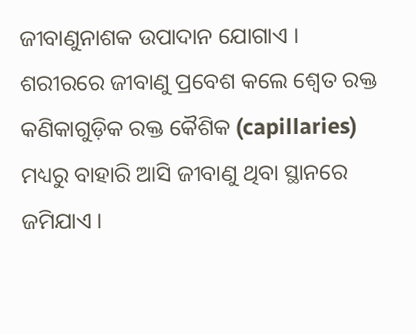ଜୀବାଣୁନାଶକ ଉପାଦାନ ଯୋଗାଏ ।
ଶରୀରରେ ଜୀବାଣୁ ପ୍ରବେଶ କଲେ ଶ୍ୱେତ ରକ୍ତ କଣିକାଗୁଡ଼ିକ ରକ୍ତ କୈଶିକ (capillaries) ମଧ୍ୟରୁ ବାହାରି ଆସି ଜୀବାଣୁ ଥିବା ସ୍ଥାନରେ ଜମିଯାଏ ।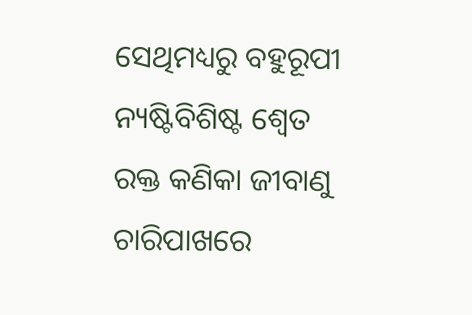ସେଥିମଧ୍ୟରୁ ବହୁରୂପୀ ନ୍ୟଷ୍ଟିବିଶିଷ୍ଟ ଶ୍ୱେତ ରକ୍ତ କଣିକା ଜୀବାଣୁ ଚାରିପାଖରେ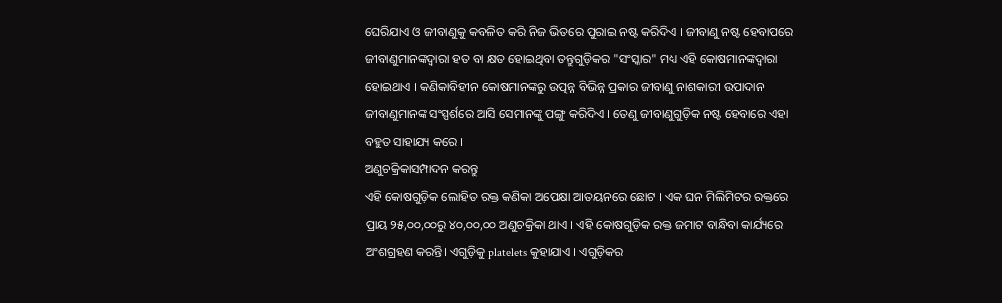ଘେରିଯାଏ ଓ ଜୀବାଣୁକୁ କବଳିତ କରି ନିଜ ଭିତରେ ପୁରାଇ ନଷ୍ଟ କରିଦିଏ । ଜୀବାଣୁ ନଷ୍ଟ ହେବାପରେ ଜୀବାଣୁମାନଙ୍କଦ୍ୱାରା ହତ ବା କ୍ଷତ ହୋଇଥିବା ତନ୍ତୁଗୁଡ଼ିକର "ସଂସ୍କାର" ମଧ୍ୟ ଏହି କୋଷମାନଙ୍କଦ୍ୱାରା ହୋଇଥାଏ । କଣିକାବିହୀନ କୋଷମାନଙ୍କରୁ ଉତ୍ପନ୍ନ ବିଭିନ୍ନ ପ୍ରକାର ଜୀବାଣୁ ନାଶକାରୀ ଉପାଦାନ ଜୀବାଣୁମାନଙ୍କ ସଂସ୍ପର୍ଶରେ ଆସି ସେମାନଙ୍କୁ ପଙ୍ଗୁ କରିଦିଏ । ତେଣୁ ଜୀବାଣୁଗୁଡ଼ିକ ନଷ୍ଟ ହେବାରେ ଏହା ବହୁତ ସାହାଯ୍ୟ କରେ ।
ଅଣୁଚକ୍ରିକାସମ୍ପାଦନ କରନ୍ତୁ
ଏହି କୋଷଗୁଡ଼ିକ ଲୋହିତ ରକ୍ତ କଣିକା ଅପେକ୍ଷା ଆତୟନରେ ଛୋଟ । ଏକ ଘନ ମିଲିମିଟର ରକ୍ତରେ ପ୍ରାୟ ୨୫,୦୦,୦୦ରୁ ୪୦,୦୦,୦୦ ଅଣୁଚକ୍ରିକା ଥାଏ । ଏହି କୋଷଗୁଡ଼ିକ ରକ୍ତ ଜମାଟ ବାନ୍ଧିବା କାର୍ଯ୍ୟରେ ଅଂଶଗ୍ରହଣ କରନ୍ତି। ଏଗୁଡ଼ିକୁ platelets କୁହାଯାଏ । ଏଗୁଡ଼ିକର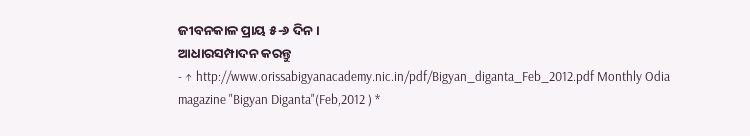ଜୀବନକାଳ ପ୍ରାୟ ୫-୬ ଦିନ ।
ଆଧାରସମ୍ପାଦନ କରନ୍ତୁ
- ↑ http://www.orissabigyanacademy.nic.in/pdf/Bigyan_diganta_Feb_2012.pdf Monthly Odia magazine "Bigyan Diganta"(Feb,2012 ) *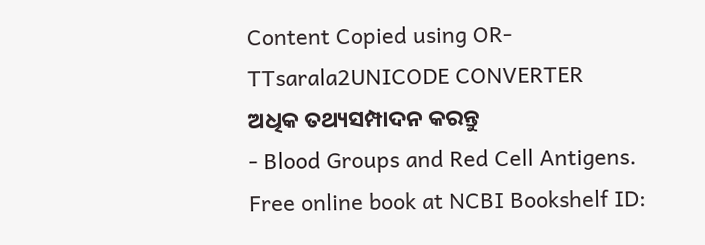Content Copied using OR-TTsarala2UNICODE CONVERTER
ଅଧିକ ତଥ୍ୟସମ୍ପାଦନ କରନ୍ତୁ
- Blood Groups and Red Cell Antigens. Free online book at NCBI Bookshelf ID: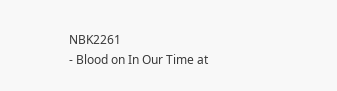NBK2261
- Blood on In Our Time at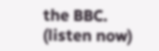the BBC. (listen now)